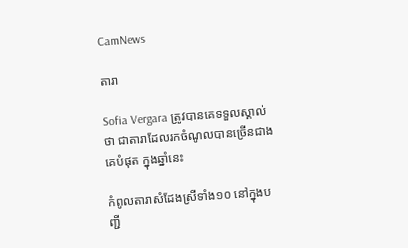CamNews

តារា

Sofia Vergara ត្រូវបានគេទទួលស្គាល់ថា ជាតារាដែលរកចំណូលបានច្រើនជាងគេបំផុត ក្នុងឆ្នាំនេះ

កំពូលតារាសំដែងស្រីទាំង១០ នៅក្នុងបញ្ជី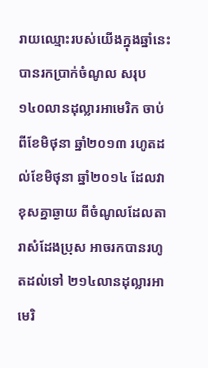រាយឈ្មោះរបស់យើងក្នុងឆ្នាំនេះ បានរកប្រាក់ចំណូល សរុប ១៤០លានដុល្លារអាមេរិក ចាប់ពីខែមិថុនា ឆ្នាំ២០១៣ រហូតដល់ខែមិថុនា ឆ្នាំ២០១៤ ដែលវាខុសគ្នាឆ្ងាយ ពីចំណូលដែលតារាសំដែងប្រុស អាចរកបានរហូតដល់ទៅ ២១៤លានដុល្លារអាមេរិ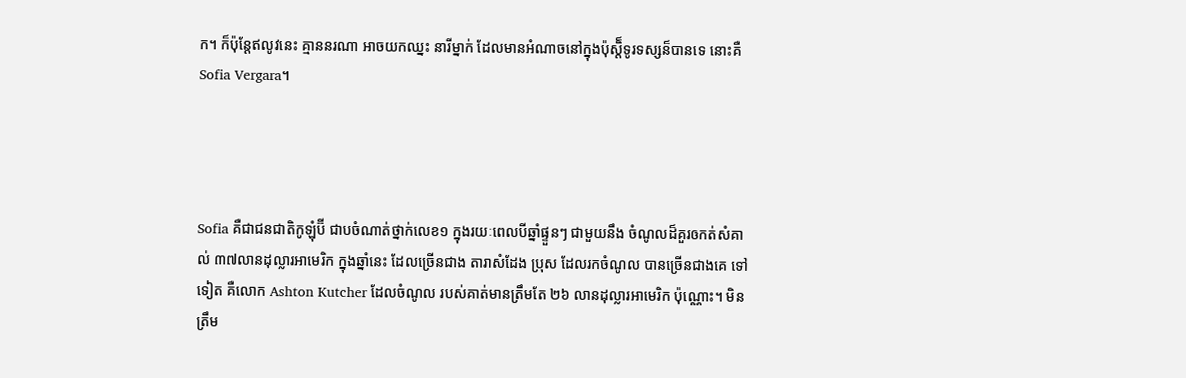ក។ ក៏ប៉ុន្តែឥលូវនេះ គ្មាននរណា អាចយកឈ្នះ នារីម្នាក់ ដែលមានអំណាចនៅក្នុងប៉ុស្តិ៏ទូរទស្សន៏បានទេ នោះគឺ Sofia Vergara។




Sofia គឺជាជនជាតិកូឡុំប៊ី ជាបចំណាត់ថ្នាក់លេខ១ ក្នុងរយៈពេលបីឆ្នាំផ្ទួនៗ ជាមួយនឹង ចំណូលដ៏គួរឲកត់សំគាល់ ៣៧លានដុល្លារអាមេរិក ក្នុងឆ្នាំនេះ ដែលច្រើនជាង តារាសំដែង ប្រុស ដែលរកចំណូល បានច្រើនជាងគេ ទៅទៀត គឺលោក Ashton Kutcher ដែលចំណូល របស់គាត់មានត្រឹមតែ ២៦ លានដុល្លារអាមេរិក ប៉ុណ្ណោះ។ មិនត្រឹម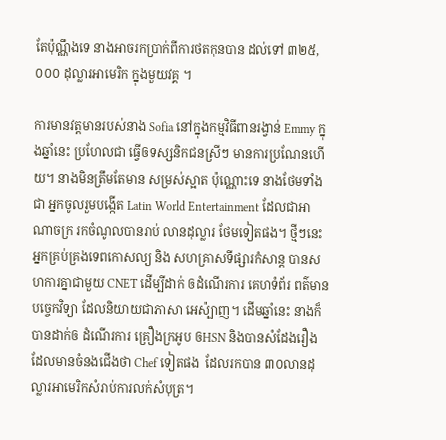តែប៉ុណ្ណឹងទេ នាងអាចរកប្រាក់ពីការថតកុនបាន ដល់ទៅ ៣២៥,០០០ ដុល្លារអាមេរិក ក្នុងមួយវគ្គ ។

ការមានវត្តមានរបស់នាង Sofia នៅក្នុងកម្មវិធីពានរង្វាន់ Emmy ក្នុងឆ្នាំនេះ ប្រហែលជា ធ្វើឲទស្សនិកជនស្រីៗ មានការប្រណែនហើយ។ នាងមិនត្រឹមតែមាន សម្រស់ស្អាត ប៉ុណ្ណោះទេ នាងថែមទាំងជា អ្នកចូលរួមបង្កើត Latin World Entertainment ដែលជាអាណាចក្រ រកចំណូលបានរាប់ លានដុល្លារ ថែមទៀតផង។ ថ្មីៗនេះ អ្នកគ្រប់គ្រងទេពកោសល្យ និង សហគ្រាសទីផ្សារកំសាន្ត បានសហការគ្នាជាមួយ CNET ដើម្បីដាក់ ឲដំណើរការ គេហទំព័រ ពត៌មានបច្ចេកវិទ្យា ដែលនិយាយជាភាសា អេស៉្បាញ។ ដើមឆ្នាំនេះ នាងក៏បានដាក់ឲ ដំណើរការ គ្រឿងក្រអូប ឲHSN និងបានសំដែងរឿង ដែលមានចំនងជើងថា Chef ទៀតផង  ដែលរកបាន ៣០លានដុល្លារអាមេរិកសំរាប់ការលក់សំបុត្រ។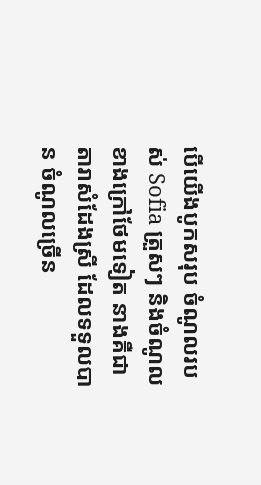បើយើងបូកសរុប ចំណូលរបស់ Sofia ត្រួសៗ និងចំណូលខាងក្រៅថែមទៀត នាងគឺជាតារាសំដែងស្រី ដែលទទួលបាន ចំណូលច្រើន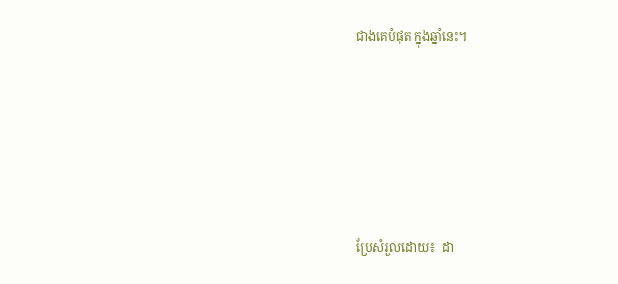ជាងគេបំផុត ក្នុងឆ្នាំនេះ។






ប្រែសំរួលដោយ៖  ដា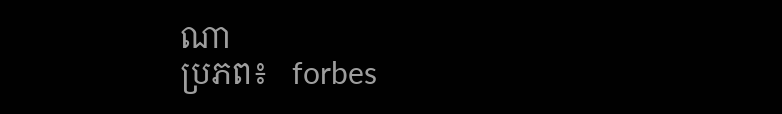ណា
ប្រភព៖   forbes